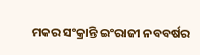ମକର ସଂକ୍ରାନ୍ତି ଇଂରାଜୀ ନବବର୍ଷର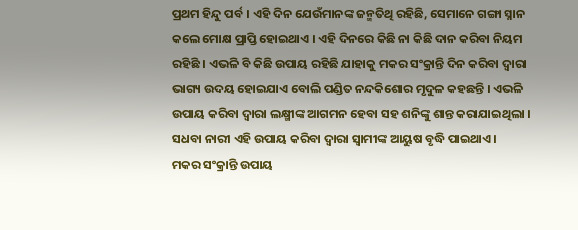ପ୍ରଥମ ହିନ୍ଦୁ ପର୍ବ । ଏହି ଦିନ ଯେଉଁମାନଙ୍କ ଜନ୍ମତିଥି ରହିଛି, ସେମାନେ ଗଙ୍ଗା ସ୍ନାନ କଲେ ମୋକ୍ଷ ପ୍ରାପ୍ତି ହୋଇଥାଏ । ଏହି ଦିନରେ କିଛି ନା କିଛି ଦାନ କରିବା ନିୟମ ରହିଛି । ଏଭଳି ବି କିଛି ଉପାୟ ରହିଛି ଯାହାକୁ ମକର ସଂକ୍ରାନ୍ତି ଦିନ କରିବା ଦ୍ୱାରା ଭାଗ୍ୟ ଉଦୟ ହୋଇଯାଏ ବୋଲି ପଣ୍ଡିତ ନନ୍ଦକିଶୋର ମୃଦୁଳ କହଛନ୍ତି । ଏଭଳି ଉପାୟ କରିବା ଦ୍ୱାରା ଲକ୍ଷ୍ମୀଙ୍କ ଆଗମନ ହେବା ସହ ଶନିଙ୍କୁ ଶାନ୍ତ କରାଯାଇଥିଲା । ସଧବା ନାରୀ ଏହି ଉପାୟ କରିବା ଦ୍ୱାରା ସ୍ବାମୀଙ୍କ ଆୟୁଷ ବୃଦ୍ଧି ପାଇଥାଏ ।
ମକର ସଂକ୍ରାନ୍ତି ଉପାୟ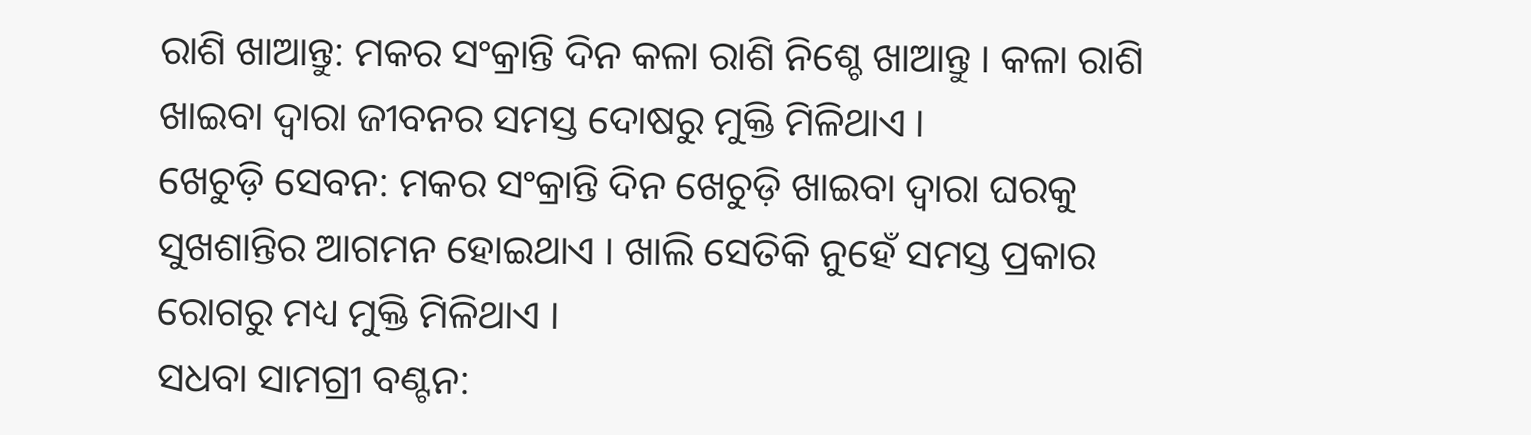ରାଶି ଖାଆନ୍ତୁ: ମକର ସଂକ୍ରାନ୍ତି ଦିନ କଳା ରାଶି ନିଶ୍ଚେ ଖାଆନ୍ତୁ । କଳା ରାଶି ଖାଇବା ଦ୍ୱାରା ଜୀବନର ସମସ୍ତ ଦୋଷରୁ ମୁକ୍ତି ମିଳିଥାଏ ।
ଖେଚୁଡ଼ି ସେବନ: ମକର ସଂକ୍ରାନ୍ତି ଦିନ ଖେଚୁଡ଼ି ଖାଇବା ଦ୍ୱାରା ଘରକୁ ସୁଖଶାନ୍ତିର ଆଗମନ ହୋଇଥାଏ । ଖାଲି ସେତିକି ନୁହେଁ ସମସ୍ତ ପ୍ରକାର ରୋଗରୁ ମଧ୍ୟ ମୁକ୍ତି ମିଳିଥାଏ ।
ସଧବା ସାମଗ୍ରୀ ବଣ୍ଟନ: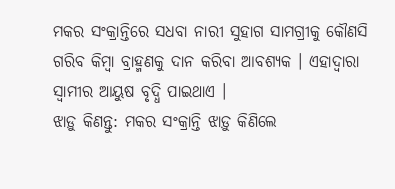ମକର ସଂକ୍ରାନ୍ତିରେ ସଧବା ନାରୀ ସୁହାଗ ସାମଗ୍ରୀକୁ କୌଣସି ଗରିବ କିମ୍ବା ବ୍ରାହ୍ମଣକୁ ଦାନ କରିବା ଆବଶ୍ୟକ । ଏହାଦ୍ୱାରା ସ୍ବାମୀର ଆୟୁଷ ବୃଦ୍ଧି ପାଇଥାଏ ।
ଝାଡ଼ୁ କିଣନ୍ତୁ: ମକର ସଂକ୍ରାନ୍ତି ଝାଡ଼ୁ କିଣିଲେ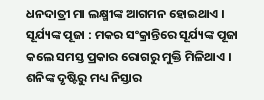ଧନଦାତ୍ରୀ ମା ଲକ୍ଷ୍ମୀଙ୍କ ଆଗମନ ହୋଇଥାଏ ।
ସୂର୍ଯ୍ୟଙ୍କ ପୂଜା : ମକର ସଂକ୍ରାନ୍ତିରେ ସୂର୍ଯ୍ୟଙ୍କ ପୂଜା କଲେ ସମସ୍ତ ପ୍ରକାର ରୋଗରୁ ମୁକ୍ତି ମିଳିଥାଏ । ଶନିଙ୍କ ଦୃଷ୍ଟିରୁ ମଧ୍ୟ ନିସ୍ତାର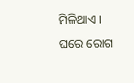ମିଳିଥାଏ । ଘରେ ରୋଗ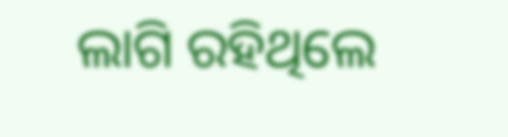ଲାଗି ରହିଥିଲେ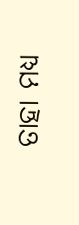ତାହା ମଧ୍ୟ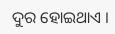ଦୁର ହୋଇଥାଏ ।